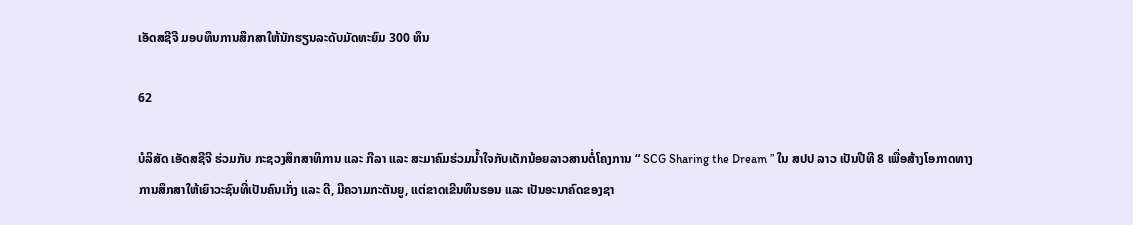ເອັດສຊີຈີ ມອບທຶນການສຶກສາໃຫ້ນັກຮຽນລະດັບມັດທະຍົມ 300 ທຶນ

62

ບໍລິສັດ ເອັດສຊີຈີ ຮ່ວມກັບ ກະຊວງສຶກສາທິການ ແລະ ກີລາ ແລະ ສະມາຄົມຮ່ວມນໍ້າໃຈກັບເດັກນ້ອຍລາວສານຕໍ່ໂຄງການ “ SCG Sharing the Dream ” ໃນ ສປປ ລາວ ເປັນປີທີ 8 ເພື່ອສ້າງໂອກາດທາງການສຶກສາໃຫ້ເຍົາວະຊົນທີ່ເປັນຄົນເກັ່ງ ແລະ ດີ, ມີຄວາມກະຕັນຍູ, ແຕ່ຂາດເຂີນທຶນຮອນ ແລະ ເປັນອະນາຄົດຂອງຊາ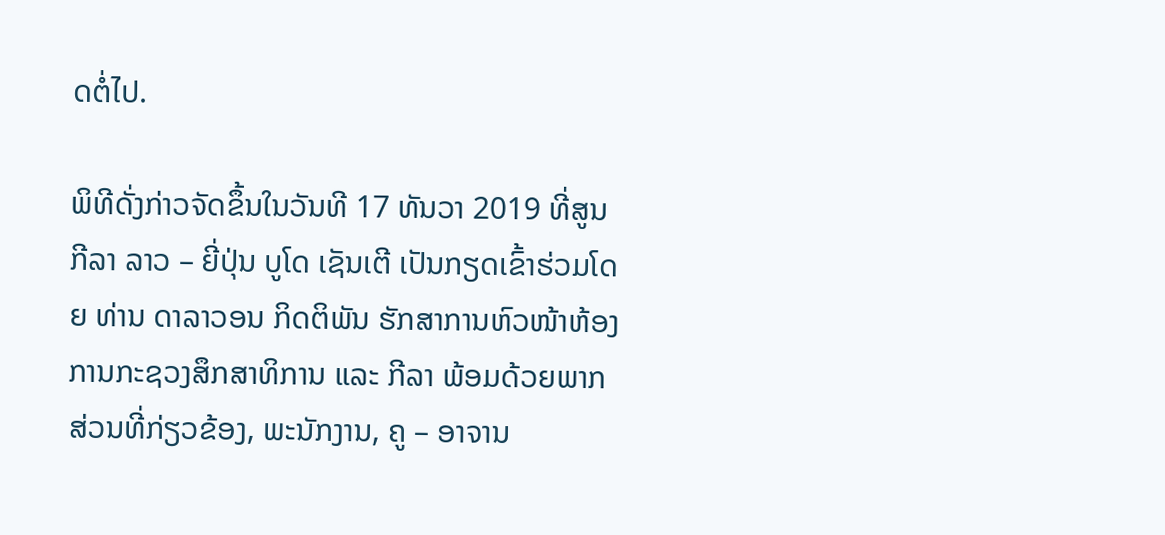ດຕໍ່ໄປ.

ພິທີດັ່ງກ່າວຈັດຂຶ້ນໃນວັນທີ 17 ທັນວາ 2019 ທີ່ສູນກີລາ ລາວ – ຍີ່ປຸ່ນ ບູໂດ ເຊັນເຕີ ເປັນກຽດເຂົ້າຮ່ວມໂດຍ ທ່ານ ດາລາວອນ ກິດຕິພັນ ຮັກສາການຫົວໜ້າຫ້ອງການກະຊວງສຶກສາທິການ ແລະ ກີລາ ພ້ອມດ້ວຍພາກສ່ວນທີ່ກ່ຽວຂ້ອງ, ພະນັກງານ, ຄູ – ອາຈານ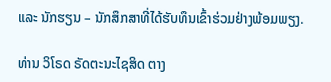ແລະ ນັກຮຽນ – ນັກສຶກສາທີ່ໄດ້ຮັບທຶນເຂົ້າຮ່ວມຢ່າງພ້ອມພຽງ.

ທ່ານ ວິໂຣດ ຣັດຕະນະໄຊສິດ ຕາງ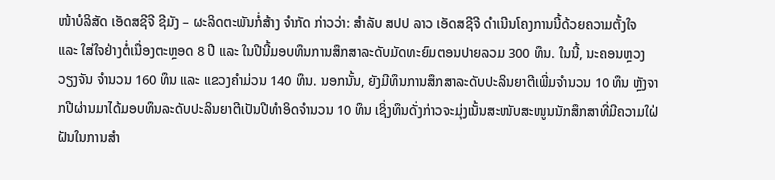ໜ້າບໍລິສັດ ເອັດສຊີຈີ ຊີມັງ – ຜະລິດຕະພັນກໍ່ສ້າງ ຈໍາກັດ ກ່າວວ່າ: ສຳລັບ ສປປ ລາວ ເອັດສຊີຈີ ດຳເນີນໂຄງການນີ້ດ້ວຍຄວາມຕັ້ງໃຈ ແລະ ໃສ່ໃຈຢ່າງຕໍ່ເນື່ອງຕະຫຼອດ 8 ປີ ແລະ ໃນປີນີ້ມອບທຶນການສຶກສາລະດັບມັດທະຍົມຕອນປາຍລວມ 300 ທຶນ. ໃນນີ້, ນະຄອນຫຼວງວຽງຈັນ ຈຳນວນ 160 ທຶນ ແລະ ແຂວງຄຳມ່ວນ 140 ທຶນ. ນອກນັ້ນ, ຍັງມີທຶນການສຶກສາລະດັບປະລິນຍາຕີເພີ່ມຈໍານວນ 10 ທຶນ ຫຼັງຈາກປີຜ່ານມາໄດ້ມອບທຶນລະດັບປະລິນຍາຕີເປັນປີທໍາອິດຈໍານວນ 10 ທຶນ ເຊິ່ງທຶນດັ່ງກ່າວຈະມຸ່ງເນັ້ນສະໜັບສະໜູນນັກສຶກສາທີ່ມີຄວາມໃຝ່ຝັນໃນການສໍາ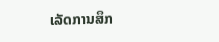ເລັດການສຶກ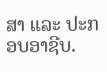ສາ ແລະ ປະກອບອາຊີບ.